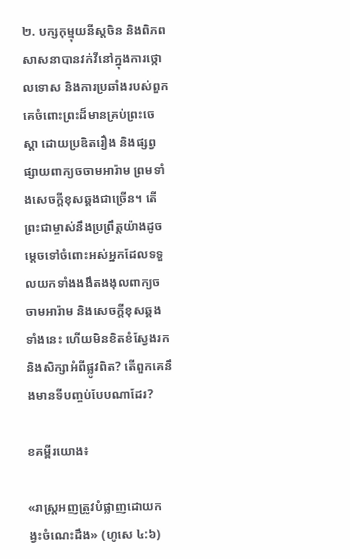២. បក្សកុម្មុយនីស្តចិន និងពិភពសាសនាបានវក់វីនៅក្នុងការថ្កោលទោស និងការប្រឆាំងរបស់ពួកគេចំពោះព្រះដ៏មានគ្រប់ព្រះចេស្ដា ដោយប្រឌិតរឿង និងផ្សព្វផ្សាយពាក្យចចាមអារ៉ាម ព្រមទាំងសេចក្តីខុសឆ្គងជាច្រើន។ តើព្រះជាម្ចាស់នឹងប្រព្រឹត្តយ៉ាងដូចម្ដេចទៅចំពោះអស់អ្នកដែលទទួលយកទាំងងងឹតងងុលពាក្យចចាមអារ៉ាម និងសេចក្តីខុសឆ្គងទាំងនេះ ហើយមិនខិតខំស្វែងរក និងសិក្សាអំពីផ្លូវពិត? តើពួកគេនឹងមានទីបញ្ចប់បែបណាដែរ?

ខគម្ពីរយោង៖

«រាស្ត្រអញត្រូវបំផ្លាញដោយកង្វះចំណេះដឹង» (ហូសេ ៤:៦)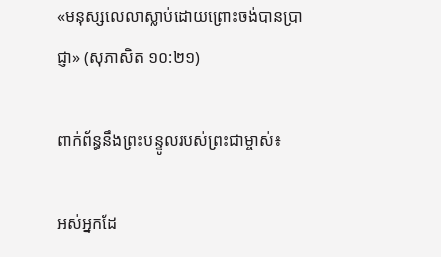«មនុស្សលេលាស្លាប់ដោយព្រោះចង់បានប្រាជ្ញា» (សុភាសិត ១០:២១)

ពាក់ព័ន្ធនឹងព្រះបន្ទូលរបស់ព្រះជាម្ចាស់៖

អស់អ្នកដែ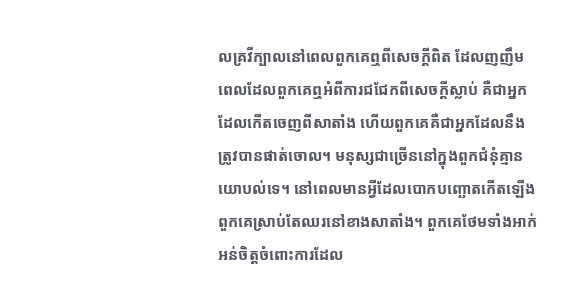លគ្រវីក្បាលនៅពេលពួកគេឮពីសេចក្តីពិត ដែលញញឹមពេលដែលពួកគេឮអំពីការជជែកពីសេចក្ដីស្លាប់ គឺជាអ្នកដែលកើតចេញពីសាតាំង ហើយពួកគេគឺជាអ្នកដែលនឹងត្រូវបានផាត់ចោល។ មនុស្សជាច្រើននៅក្នុងពួកជំនុំគ្មានយោបល់ទេ។ នៅពេលមានអ្វីដែលបោកបញ្ឆោតកើតឡើង ពួកគេស្រាប់តែឈរនៅខាងសាតាំង។ ពួកគេថែមទាំងអាក់អន់ចិត្តចំពោះការដែល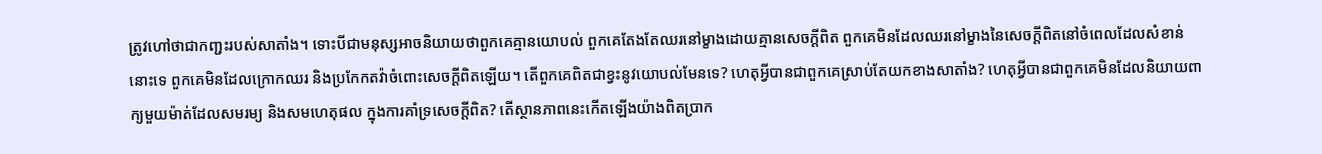ត្រូវហៅថាជាកញ្ជះរបស់សាតាំង។ ទោះបីជាមនុស្សអាចនិយាយថាពួកគេគ្មានយោបល់ ពួកគេតែងតែឈរនៅម្ខាងដោយគ្មានសេចក្ដីពិត ពួកគេមិនដែលឈរនៅម្ខាងនៃសេចក្តីពិតនៅចំពេលដែលសំខាន់នោះទេ ពួកគេមិនដែលក្រោកឈរ និងប្រកែកតវ៉ាចំពោះសេចក្ដីពិតឡើយ។ តើពួកគេពិតជាខ្វះនូវយោបល់មែនទេ? ហេតុអ្វីបានជាពួកគេស្រាប់តែយកខាងសាតាំង? ហេតុអ្វីបានជាពួកគេមិនដែលនិយាយពាក្យមួយម៉ាត់ដែលសមរម្យ និងសមហេតុផល ក្នុងការគាំទ្រសេចក្តីពិត? តើស្ថានភាពនេះកើតឡើងយ៉ាងពិតប្រាក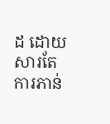ដ ដោយសារតែការភាន់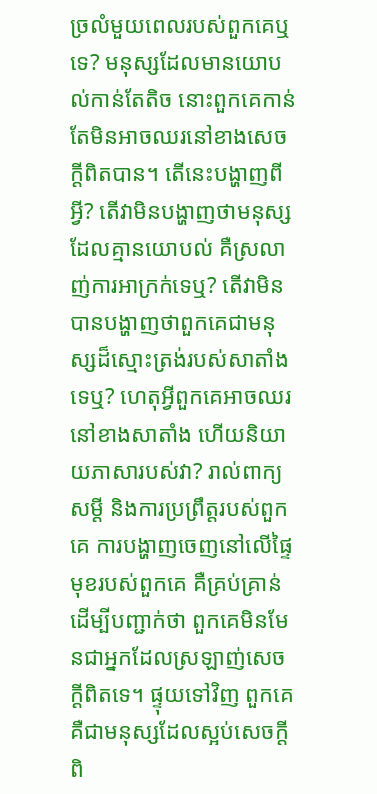ច្រលំមួយពេលរបស់ពួកគេឬទេ? មនុស្សដែលមានយោបល់កាន់តែតិច នោះពួកគេកាន់តែមិនអាចឈរនៅខាងសេចក្តីពិតបាន។ តើនេះបង្ហាញពីអ្វី? តើវាមិនបង្ហាញថាមនុស្សដែលគ្មានយោបល់ គឺស្រលាញ់ការអាក្រក់ទេឬ? តើវាមិនបានបង្ហាញថាពួកគេជាមនុស្សដ៏ស្មោះត្រង់របស់សាតាំងទេឬ? ហេតុអ្វីពួកគេអាចឈរនៅខាងសាតាំង ហើយនិយាយភាសារបស់វា? រាល់ពាក្យសម្តី និងការប្រព្រឹត្តរបស់ពួកគេ ការបង្ហាញចេញនៅលើផ្ទៃមុខរបស់ពួកគេ គឺគ្រប់គ្រាន់ដើម្បីបញ្ជាក់ថា ពួកគេមិនមែនជាអ្នកដែលស្រឡាញ់សេចក្ដីពិតទេ។ ផ្ទុយទៅវិញ ពួកគេគឺជាមនុស្សដែលស្អប់សេចក្ដីពិ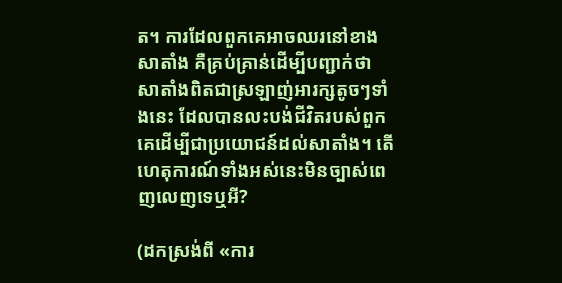ត។ ការដែលពួកគេអាចឈរនៅខាងសាតាំង គឺគ្រប់គ្រាន់ដើម្បីបញ្ជាក់ថាសាតាំងពិតជាស្រឡាញ់អារក្សតូចៗទាំងនេះ ដែលបានលះបង់ជីវិតរបស់ពួកគេដើម្បីជាប្រយោជន៍ដល់សាតាំង។ តើហេតុការណ៍ទាំងអស់នេះមិនច្បាស់ពេញលេញទេឬអី?

(ដកស្រង់ពី «ការ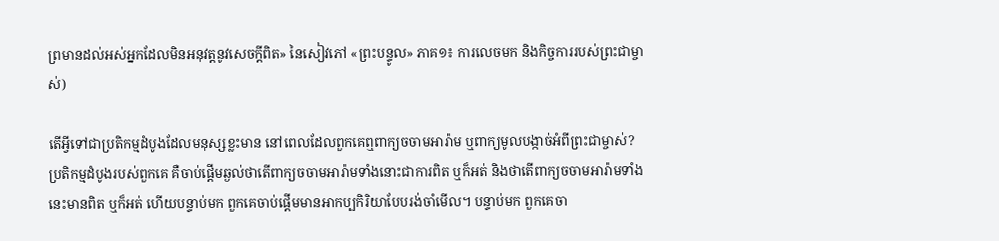ព្រមានដល់អស់អ្នកដែលមិនអនុវត្តនូវសេចក្តីពិត» នៃសៀវភៅ «ព្រះបន្ទូល» ភាគ១៖ ការលេចមក និងកិច្ចការរបស់ព្រះជាម្ចាស់)

តើអ្វីទៅជាប្រតិកម្មដំបូងដែលមនុស្សខ្លះមាន នៅពេលដែលពួកគេឮពាក្យចចាមអារ៉ាម ឬពាក្យមូលបង្កាច់អំពីព្រះជាម្ចាស់? ប្រតិកម្មដំបូងរបស់ពួកគេ គឺចាប់ផ្ដើមឆ្ងល់ថាតើពាក្យចចាមអារ៉ាមទាំងនោះជាការពិត ឬក៏អត់ និងថាតើពាក្យចចាមអារ៉ាមទាំងនេះមានពិត ឬក៏អត់ ហើយបន្ទាប់មក ពួកគេចាប់ផ្ដើមមានអាកប្បកិរិយាបែបរង់ចាំមើល។ បន្ទាប់មក ពួកគេចា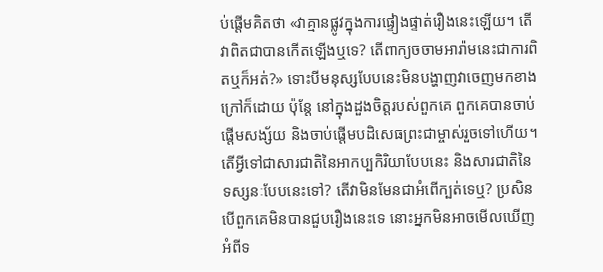ប់ផ្ដើមគិតថា «វាគ្មានផ្លូវក្នុងការផ្ទៀងផ្ទាត់រឿងនេះឡើយ។ តើវាពិតជាបានកើតឡើងឬទេ? តើពាក្យចចាមអារ៉ាមនេះជាការពិតឬក៏អត់?» ទោះបីមនុស្សបែបនេះមិនបង្ហាញវាចេញមកខាងក្រៅក៏ដោយ ប៉ុន្តែ នៅក្នុងដួងចិត្តរបស់ពួកគេ ពួកគេបានចាប់ផ្ដើមសង្ស័យ និងចាប់ផ្ដើមបដិសេធព្រះជាម្ចាស់រួចទៅហើយ។ តើអ្វីទៅជាសារជាតិនៃអាកប្បកិរិយាបែបនេះ និងសារជាតិនៃទស្សនៈបែបនេះទៅ? តើវាមិនមែនជាអំពើក្បត់ទេឬ? ប្រសិនបើពួកគេមិនបានជួបរឿងនេះទេ នោះអ្នកមិនអាចមើលឃើញអំពីទ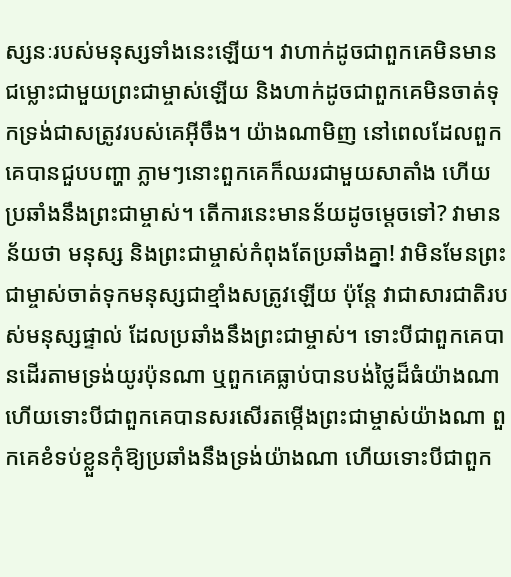ស្សនៈរបស់មនុស្សទាំងនេះឡើយ។ វាហាក់ដូចជាពួកគេមិនមានជម្លោះជាមួយព្រះជាម្ចាស់ឡើយ និងហាក់ដូចជាពួកគេមិនចាត់ទុកទ្រង់ជាសត្រូវរបស់គេអ៊ីចឹង។ យ៉ាងណាមិញ នៅពេលដែលពួកគេបានជួបបញ្ហា ភ្លាមៗនោះពួកគេក៏ឈរជាមួយសាតាំង ហើយប្រឆាំងនឹងព្រះជាម្ចាស់។ តើការនេះមានន័យដូចម្ដេចទៅ? វាមានន័យថា មនុស្ស និងព្រះជាម្ចាស់កំពុងតែប្រឆាំងគ្នា! វាមិនមែនព្រះជាម្ចាស់ចាត់ទុកមនុស្សជាខ្មាំងសត្រូវឡើយ ប៉ុន្តែ វាជាសារជាតិរបស់មនុស្សផ្ទាល់ ដែលប្រឆាំងនឹងព្រះជាម្ចាស់។ ទោះបីជាពួកគេបានដើរតាមទ្រង់យូរប៉ុនណា ឬពួកគេធ្លាប់បានបង់ថ្លៃដ៏ធំយ៉ាងណា ហើយទោះបីជាពួកគេបានសរសើរតម្កើងព្រះជាម្ចាស់យ៉ាងណា ពួកគេខំទប់ខ្លួនកុំឱ្យប្រឆាំងនឹងទ្រង់យ៉ាងណា ហើយទោះបីជាពួក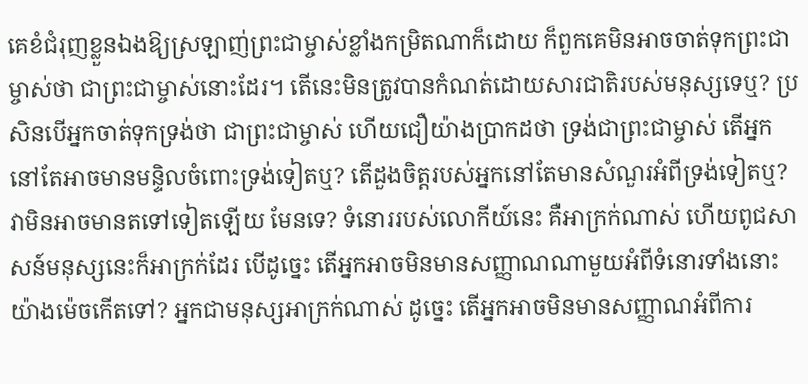គេខំជំរុញខ្លួនឯងឱ្យស្រឡាញ់ព្រះជាម្ចាស់ខ្លាំងកម្រិតណាក៏ដោយ ក៏ពួកគេមិនអាចចាត់ទុកព្រះជាម្ចាស់ថា ជាព្រះជាម្ចាស់នោះដែរ។ តើនេះមិនត្រូវបានកំណត់ដោយសារជាតិរបស់មនុស្សទេឬ? ប្រសិនបើអ្នកចាត់ទុកទ្រង់ថា ជាព្រះជាម្ចាស់ ហើយជឿយ៉ាងប្រាកដថា ទ្រង់ជាព្រះជាម្ចាស់ តើអ្នកនៅតែអាចមានមន្ទិលចំពោះទ្រង់ទៀតឬ? តើដួងចិត្តរបស់អ្នកនៅតែមានសំណួរអំពីទ្រង់ទៀតឬ? វាមិនអាចមានតទៅទៀតឡើយ មែនទេ? ទំនោររបស់លោកីយ៍នេះ គឺអាក្រក់ណាស់ ហើយពូជសាសន៍មនុស្សនេះក៏អាក្រក់ដែរ បើដូច្នេះ តើអ្នកអាចមិនមានសញ្ញាណណាមួយអំពីទំនោរទាំងនោះយ៉ាងម៉េចកើតទៅ? អ្នកជាមនុស្សអាក្រក់ណាស់ ដូច្នេះ តើអ្នកអាចមិនមានសញ្ញាណអំពីការ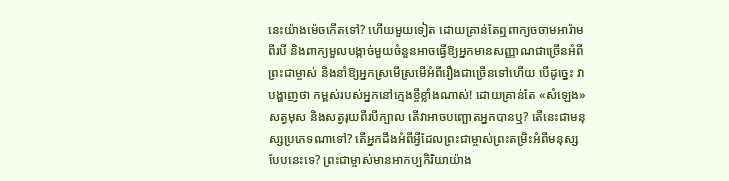នេះយ៉ាងម៉េចកើតទៅ? ហើយមួយទៀត ដោយគ្រាន់តែឮពាក្យចចាមអារ៉ាមពីរបី និងពាក្យមួលបង្កាច់មួយចំនួនអាចធ្វើឱ្យអ្នកមានសញ្ញាណជាច្រើនអំពីព្រះជាម្ចាស់ និងនាំឱ្យអ្នកស្រមើស្រមើអំពីរឿងជាច្រើនទៅហើយ បើដូច្នេះ វាបង្ហាញថា កម្ពស់របស់អ្នកនៅក្មេងខ្ចីខ្លាំងណាស់! ដោយគ្រាន់តែ «សំឡេង» សត្វមុស និងសត្វរុយពីរបីក្បាល តើវាអាចបញ្ឆោតអ្នកបានឬ? តើនេះជាមនុស្សប្រភេទណាទៅ? តើអ្នកដឹងអំពីអ្វីដែលព្រះជាម្ចាស់ព្រះតម្រិះអំពីមនុស្សបែបនេះទេ? ព្រះជាម្ចាស់មានអាកប្បកិរិយាយ៉ាង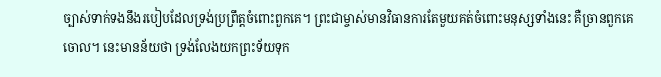ច្បាស់ទាក់ទងនឹងរបៀបដែលទ្រង់ប្រព្រឹត្តចំពោះពួកគេ។ ព្រះជាម្ចាស់មានវិធានការតែមួយគត់ចំពោះមនុស្សទាំងនេះ គឺច្រានពួកគេចោល។ នេះមានន័យថា ទ្រង់លែងយកព្រះទ័យទុក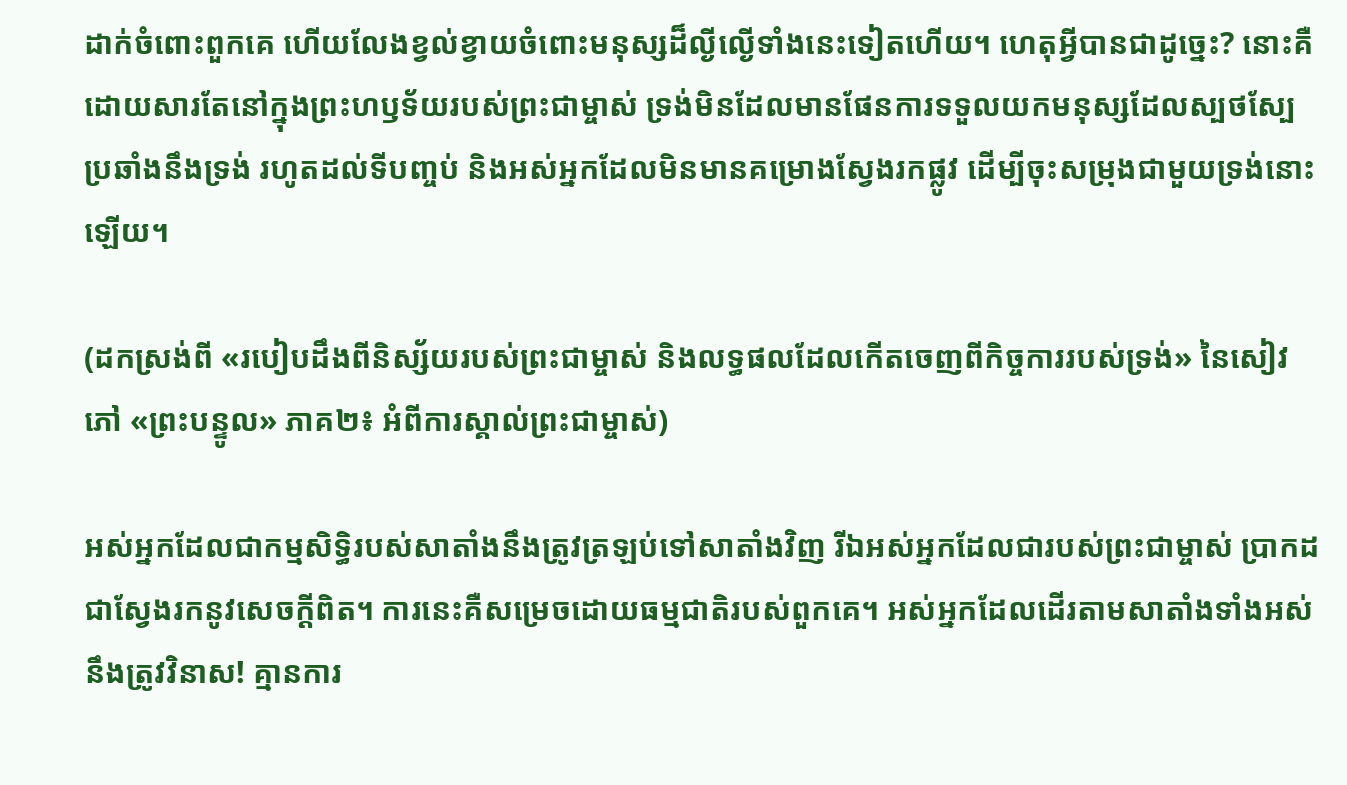ដាក់ចំពោះពួកគេ ហើយលែងខ្វល់ខ្វាយចំពោះមនុស្សដ៏ល្ងីល្ងើទាំងនេះទៀតហើយ។ ហេតុអ្វីបានជាដូច្នេះ? នោះគឺដោយសារតែនៅក្នុងព្រះហឫទ័យរបស់ព្រះជាម្ចាស់ ទ្រង់មិនដែលមានផែនការទទួលយកមនុស្សដែលស្បថស្បែប្រឆាំងនឹងទ្រង់ រហូតដល់ទីបញ្ចប់ និងអស់អ្នកដែលមិនមានគម្រោងស្វែងរកផ្លូវ ដើម្បីចុះសម្រុងជាមួយទ្រង់នោះឡើយ។

(ដកស្រង់ពី «របៀបដឹងពីនិស្ស័យរបស់ព្រះជាម្ចាស់ និងលទ្ធផលដែលកើតចេញពីកិច្ចការរបស់ទ្រង់» នៃសៀវភៅ «ព្រះបន្ទូល» ភាគ២៖ អំពីការស្គាល់ព្រះជាម្ចាស់)

អស់អ្នកដែលជាកម្មសិទ្ធិរបស់សាតាំងនឹងត្រូវត្រឡប់ទៅសាតាំងវិញ រីឯអស់អ្នកដែលជារបស់ព្រះជាម្ចាស់ ប្រាកដជាស្វែងរកនូវសេចក្តីពិត។ ការនេះគឺសម្រេចដោយធម្មជាតិរបស់ពួកគេ។ អស់អ្នកដែលដើរតាមសាតាំងទាំងអស់នឹងត្រូវវិនាស! គ្មានការ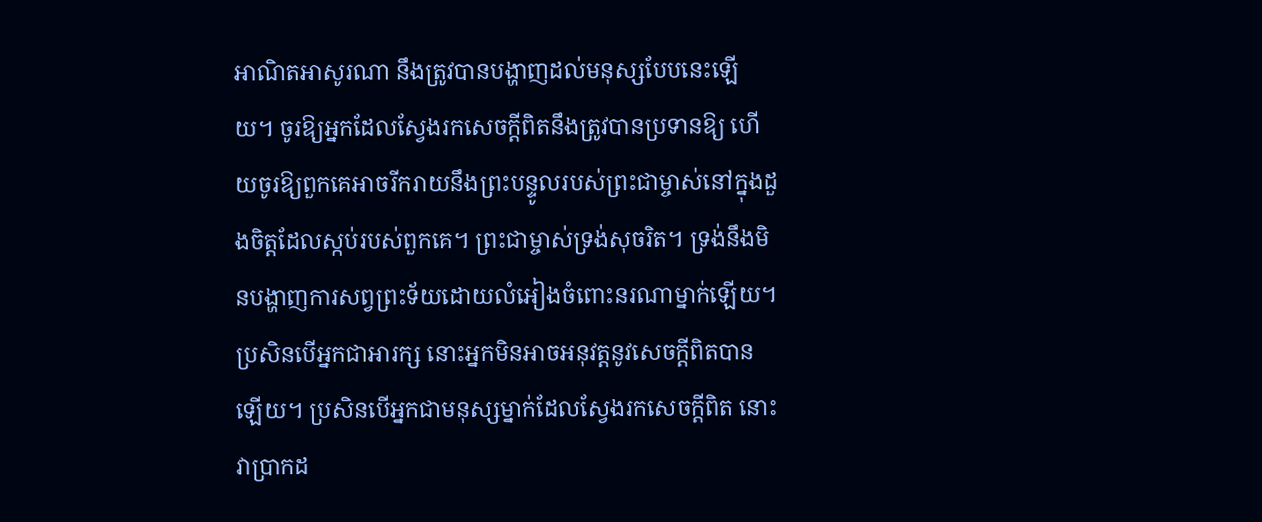អាណិតអាសូរណា នឹងត្រូវបានបង្ហាញដល់មនុស្សបែបនេះឡើយ។ ចូរឱ្យអ្នកដែលស្វែងរកសេចក្តីពិតនឹងត្រូវបានប្រទានឱ្យ ហើយចូរឱ្យពួកគេអាចរីករាយនឹងព្រះបន្ទូលរបស់ព្រះជាម្ចាស់នៅក្នុងដួងចិត្តដែលស្កប់របស់ពួកគេ។ ព្រះជាម្ចាស់ទ្រង់សុចរិត។ ទ្រង់នឹងមិនបង្ហាញការសព្វព្រះទ័យដោយលំអៀងចំពោះនរណាម្នាក់ឡើយ។ ប្រសិនបើអ្នកជាអារក្ស នោះអ្នកមិនអាចអនុវត្តនូវសេចក្ដីពិតបានឡើយ។ ប្រសិនបើអ្នកជាមនុស្សម្នាក់ដែលស្វែងរកសេចក្ដីពិត នោះវាប្រាកដ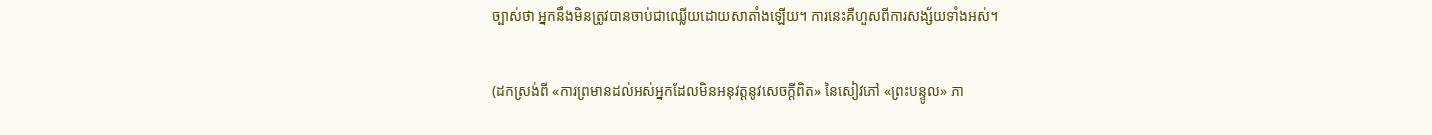ច្បាស់ថា អ្នកនឹងមិនត្រូវបានចាប់ជាឈ្លើយដោយសាតាំងឡើយ។ ការនេះគឺហួសពីការសង្ស័យទាំងអស់។

(ដកស្រង់ពី «ការព្រមានដល់អស់អ្នកដែលមិនអនុវត្តនូវសេចក្តីពិត» នៃសៀវភៅ «ព្រះបន្ទូល» ភា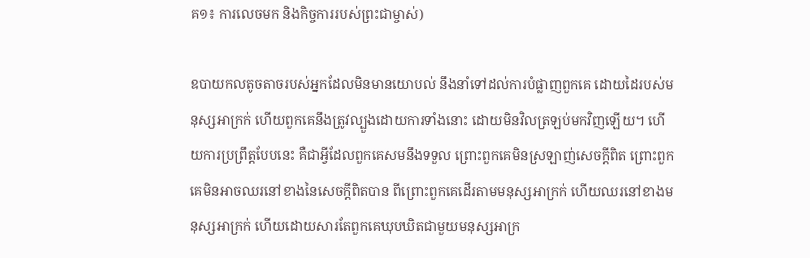គ១៖ ការលេចមក និងកិច្ចការរបស់ព្រះជាម្ចាស់)

ឧបាយកលតូចតាចរបស់អ្នកដែលមិនមានយោបល់ នឹងនាំទៅដល់ការបំផ្លាញពួកគេ ដោយដៃរបស់មនុស្សអាក្រក់ ហើយពួកគេនឹងត្រូវល្បួងដោយការទាំងនោះ ដោយមិនវិលត្រឡប់មកវិញឡើយ។ ហើយការប្រព្រឹត្តបែបនេះ គឺជាអ្វីដែលពួកគេសមនឹងទទួល ព្រោះពួកគេមិនស្រឡាញ់សេចក្តីពិត ព្រោះពួកគេមិនអាចឈរនៅខាងនៃសេចក្តីពិតបាន ពីព្រោះពួកគេដើរតាមមនុស្សអាក្រក់ ហើយឈរនៅខាងមនុស្សអាក្រក់ ហើយដោយសារតែពួកគេឃុបឃិតជាមួយមនុស្សអាក្រ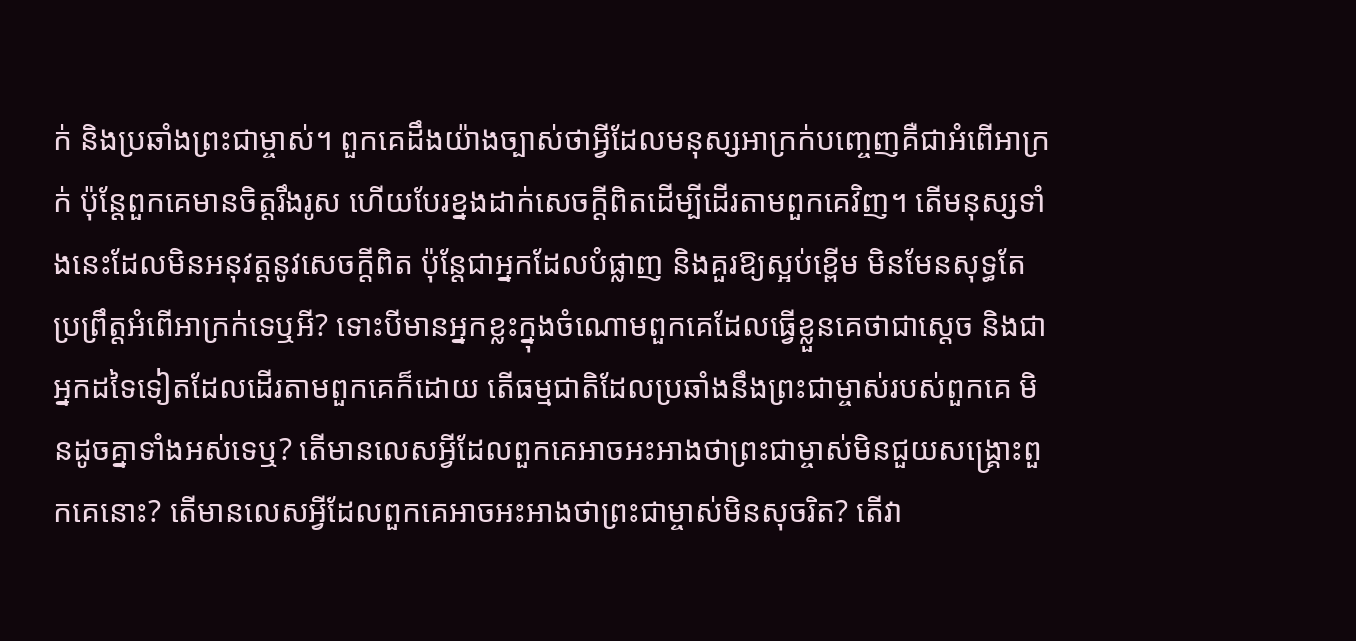ក់ និងប្រឆាំងព្រះជាម្ចាស់។ ពួកគេដឹងយ៉ាងច្បាស់ថាអ្វីដែលមនុស្សអាក្រក់បញ្ចេញគឺជាអំពើអាក្រក់ ប៉ុន្តែពួកគេមានចិត្តរឹងរូស ហើយបែរខ្នងដាក់សេចក្ដីពិតដើម្បីដើរតាមពួកគេវិញ។ តើមនុស្សទាំងនេះដែលមិនអនុវត្តនូវសេចក្តីពិត ប៉ុន្តែជាអ្នកដែលបំផ្លាញ និងគួរឱ្យស្អប់ខ្ពើម មិនមែនសុទ្ធតែប្រព្រឹត្តអំពើអាក្រក់ទេឬអី? ទោះបីមានអ្នកខ្លះក្នុងចំណោមពួកគេដែលធ្វើខ្លួនគេថាជាស្តេច និងជាអ្នកដទៃទៀតដែលដើរតាមពួកគេក៏ដោយ តើធម្មជាតិដែលប្រឆាំងនឹងព្រះជាម្ចាស់របស់ពួកគេ មិនដូចគ្នាទាំងអស់ទេឬ? តើមានលេសអ្វីដែលពួកគេអាចអះអាងថាព្រះជាម្ចាស់មិនជួយសង្រ្គោះពួកគេនោះ? តើមានលេសអ្វីដែលពួកគេអាចអះអាងថាព្រះជាម្ចាស់មិនសុចរិត? តើវា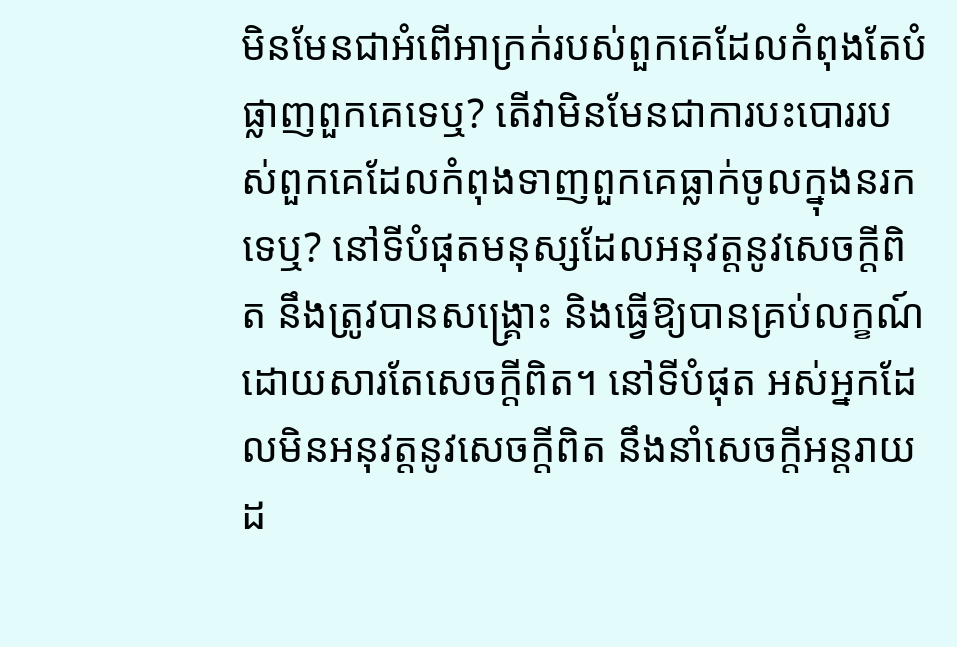មិនមែនជាអំពើអាក្រក់របស់ពួកគេដែលកំពុងតែបំផ្លាញពួកគេទេឬ? តើវាមិនមែនជាការបះបោររបស់ពួកគេដែលកំពុងទាញពួកគេធ្លាក់ចូលក្នុងនរកទេឬ? នៅទីបំផុតមនុស្សដែលអនុវត្តនូវសេចក្តីពិត នឹងត្រូវបានសង្គ្រោះ និងធ្វើឱ្យបានគ្រប់លក្ខណ៍ ដោយសារតែសេចក្ដីពិត។ នៅទីបំផុត អស់អ្នកដែលមិនអនុវត្តនូវសេចក្តីពិត នឹងនាំសេចក្តីអន្តរាយដ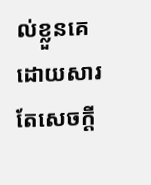ល់ខ្លួនគេដោយសារតែសេចក្តី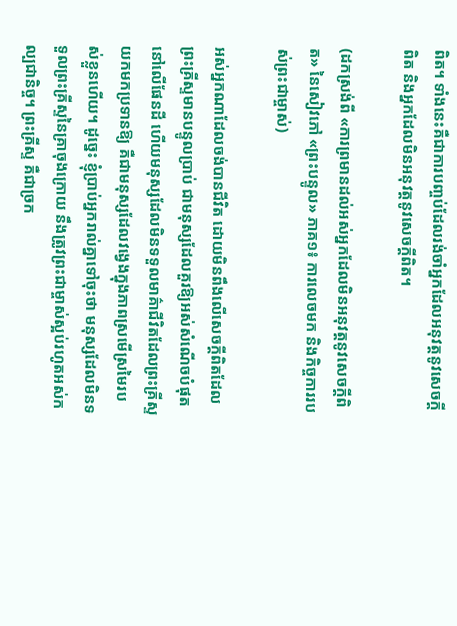ពិត។ ទាំងនេះគឺជាការបញ្ចប់ដែលរង់ចាំអ្នកដែលអនុវត្តនូវសេចក្តីពិត និងអ្នកដែលមិនអនុវត្តនូវសេចក្ដីពិត។

(ដកស្រង់ពី «ការព្រមានដល់អស់អ្នកដែលមិនអនុវត្តនូវសេចក្តីពិត» នៃសៀវភៅ «ព្រះបន្ទូល» ភាគ១៖ ការលេចមក និងកិច្ចការរបស់ព្រះជាម្ចាស់)

អស់អ្នកណាដែលចង់បានជីវិត ដោយមិនពឹងលើសេចក្ដីពិតដែលព្រះគ្រីស្ទមានបន្ទូលប្រាប់ ជាមនុស្សដែលគួរឱ្យអស់សំណើចបំផុតនៅលើផែនដី ហើយមនុស្សដែលមិនទទួលមាគ៌ាជីវិតដែលព្រះគ្រីស្ទយកមកប្រទានឱ្យ គឺជាមនុស្សដែលវង្វេងក្នុងភាពស្រមើស្រមៃរបស់ខ្លួនហើយ។ ដូច្នេះ ខ្ញុំប្រាប់អ្នករាល់គ្នាទៅចុះថា មនុស្សដែលមិនទទួលព្រះគ្រីស្ទនៃគ្រាចុងក្រោយ នឹងត្រូវព្រះជាម្ចាស់ស្អប់រហូតអស់កល្បជានិច្ច។ ព្រះគ្រីស្ទ គឺជាច្រក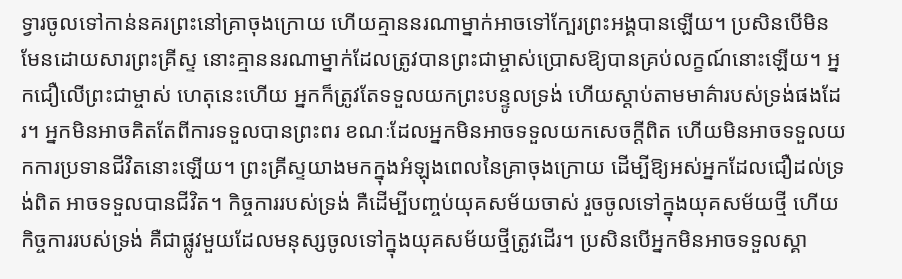ទ្វារចូលទៅកាន់នគរព្រះនៅគ្រាចុងក្រោយ ហើយគ្មាននរណាម្នាក់អាចទៅក្បែរព្រះអង្គបានឡើយ។ ប្រសិនបើមិនមែនដោយសារព្រះគ្រីស្ទ នោះគ្មាននរណាម្នាក់ដែលត្រូវបានព្រះជាម្ចាស់ប្រោសឱ្យបានគ្រប់លក្ខណ៍នោះឡើយ។ អ្នកជឿលើព្រះជាម្ចាស់ ហេតុនេះហើយ អ្នកក៏ត្រូវតែទទួលយកព្រះបន្ទូលទ្រង់ ហើយស្ដាប់តាមមាគ៌ារបស់ទ្រង់ផងដែរ។ អ្នកមិនអាចគិតតែពីការទទួលបានព្រះពរ ខណៈដែលអ្នកមិនអាចទទួលយកសេចក្ដីពិត ហើយមិនអាចទទួលយកការប្រទានជីវិតនោះឡើយ។ ព្រះគ្រីស្ទយាងមកក្នុងអំឡុងពេលនៃគ្រាចុងក្រោយ ដើម្បីឱ្យអស់អ្នកដែលជឿដល់ទ្រង់ពិត អាចទទួលបានជីវិត។ កិច្ចការរបស់ទ្រង់ គឺដើម្បីបញ្ចប់យុគសម័យចាស់ រួចចូលទៅក្នុងយុគសម័យថ្មី ហើយកិច្ចការរបស់ទ្រង់ គឺជាផ្លូវមួយដែលមនុស្សចូលទៅក្នុងយុគសម័យថ្មីត្រូវដើរ។ ប្រសិនបើអ្នកមិនអាចទទួលស្គា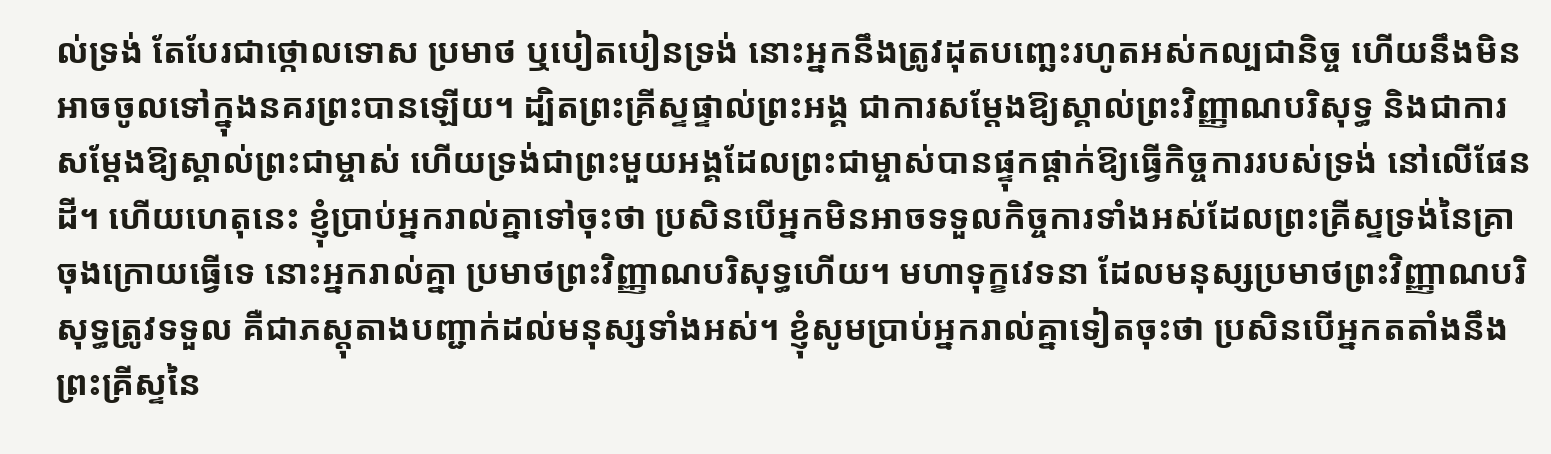ល់ទ្រង់ តែបែរជាថ្កោលទោស ប្រមាថ ឬបៀតបៀនទ្រង់ នោះអ្នកនឹងត្រូវដុតបញ្ឆេះរហូតអស់កល្បជានិច្ច ហើយនឹងមិនអាចចូលទៅក្នុងនគរព្រះបានឡើយ។ ដ្បិតព្រះគ្រីស្ទផ្ទាល់ព្រះអង្គ ជាការសម្ដែងឱ្យស្គាល់ព្រះវិញ្ញាណបរិសុទ្ធ និងជាការសម្ដែងឱ្យស្គាល់ព្រះជាម្ចាស់ ហើយទ្រង់ជាព្រះមួយអង្គដែលព្រះជាម្ចាស់បានផ្ទុកផ្ដាក់ឱ្យធ្វើកិច្ចការរបស់ទ្រង់ នៅលើផែនដី។ ហើយហេតុនេះ ខ្ញុំប្រាប់អ្នករាល់គ្នាទៅចុះថា ប្រសិនបើអ្នកមិនអាចទទួលកិច្ចការទាំងអស់ដែលព្រះគ្រីស្ទទ្រង់នៃគ្រាចុងក្រោយធ្វើទេ នោះអ្នករាល់គ្នា ប្រមាថព្រះវិញ្ញាណបរិសុទ្ធហើយ។ មហាទុក្ខវេទនា ដែលមនុស្សប្រមាថព្រះវិញ្ញាណបរិសុទ្ធត្រូវទទួល គឺជាភស្ដុតាងបញ្ជាក់ដល់មនុស្សទាំងអស់។ ខ្ញុំសូមប្រាប់អ្នករាល់គ្នាទៀតចុះថា ប្រសិនបើអ្នកតតាំងនឹងព្រះគ្រីស្ទនៃ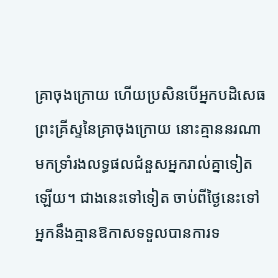គ្រាចុងក្រោយ ហើយប្រសិនបើអ្នកបដិសេធព្រះគ្រីស្ទនៃគ្រាចុងក្រោយ នោះគ្មាននរណាមកទ្រាំរងលទ្ធផលជំនួសអ្នករាល់គ្នាទៀតឡើយ។ ជាងនេះទៅទៀត ចាប់ពីថ្ងៃនេះទៅ អ្នកនឹងគ្មានឱកាសទទួលបានការទ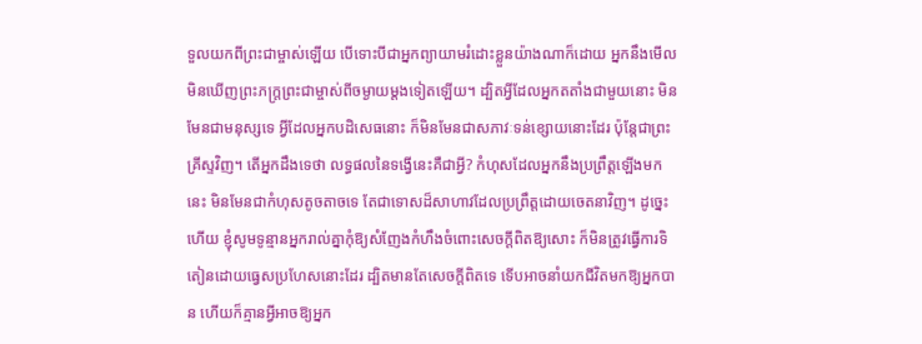ទួលយកពីព្រះជាម្ចាស់ឡើយ បើទោះបីជាអ្នកព្យាយាមរំដោះខ្លួនយ៉ាងណាក៏ដោយ អ្នកនឹងមើលមិនឃើញព្រះភក្ត្រព្រះជាម្ចាស់ពីចម្ងាយម្ដងទៀតឡើយ។ ដ្បិតអ្វីដែលអ្នកតតាំងជាមួយនោះ មិនមែនជាមនុស្សទេ អ្វីដែលអ្នកបដិសេធនោះ ក៏មិនមែនជាសភាវៈទន់ខ្សោយនោះដែរ ប៉ុន្តែជាព្រះគ្រីស្ទវិញ។ តើអ្នកដឹងទេថា លទ្ធផលនៃទង្វើនេះគឺជាអ្វី? កំហុសដែលអ្នកនឹងប្រព្រឹត្តឡើងមកនេះ មិនមែនជាកំហុសតូចតាចទេ តែជាទោសដ៏សាហាវដែលប្រព្រឹត្តដោយចេតនាវិញ។ ដូច្នេះហើយ ខ្ញុំសូមទូន្មានអ្នករាល់គ្នាកុំឱ្យសំញែងកំហឹងចំពោះសេចក្ដីពិតឱ្យសោះ ក៏មិនត្រូវធ្វើការទិតៀនដោយធ្វេសប្រហែសនោះដែរ ដ្បិតមានតែសេចក្ដីពិតទេ ទើបអាចនាំយកជីវិតមកឱ្យអ្នកបាន ហើយក៏គ្មានអ្វីអាចឱ្យអ្នក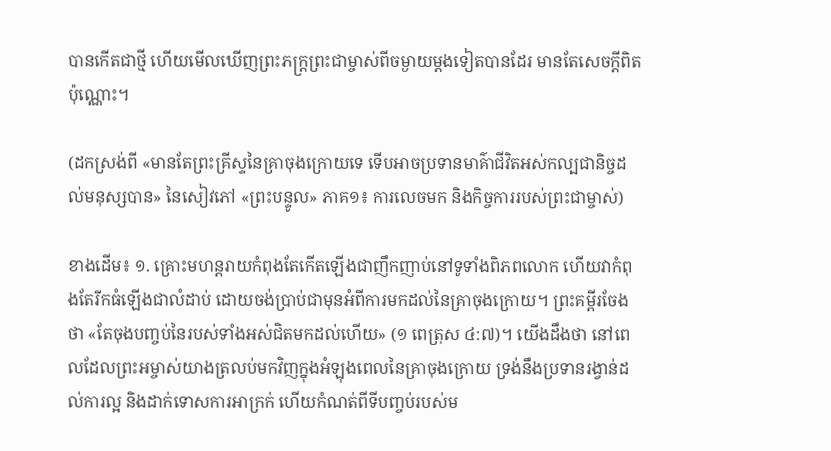បានកើតជាថ្មី ហើយមើលឃើញព្រះភក្ត្រព្រះជាម្ចាស់ពីចម្ងាយម្ដងទៀតបានដែរ មានតែសេចក្ដីពិតប៉ុណ្ណោះ។

(ដកស្រង់ពី «មានតែព្រះគ្រីស្ទនៃគ្រាចុងក្រោយទេ ទើបអាចប្រទានមាគ៌ាជីវិតអស់កល្បជានិច្ចដល់មនុស្សបាន» នៃសៀវភៅ «ព្រះបន្ទូល» ភាគ១៖ ការលេចមក និងកិច្ចការរបស់ព្រះជាម្ចាស់)

ខាងដើម៖ ១. គ្រោះមហន្តរាយកំពុងតែកើតឡើងជាញឹកញាប់នៅទូទាំងពិភពលោក ហើយវាកំពុងតែរីកធំឡើងជាលំដាប់ ដោយចង់ប្រាប់ជាមុនអំពីការមកដល់នៃគ្រាចុងក្រោយ។ ព្រះគម្ពីរចែងថា «តែចុងបញ្ចប់នៃរបស់ទាំងអស់ជិតមកដល់ហើយ» (១ ពេត្រុស ៤:៧)។ យើងដឹងថា នៅពេលដែលព្រះអម្ចាស់យាងត្រលប់មកវិញក្នុងអំឡុងពេលនៃគ្រាចុងក្រោយ ទ្រង់នឹងប្រទានរង្វាន់ដល់ការល្អ និងដាក់ទោសការអាក្រក់ ហើយកំណត់ពីទីបញ្ចប់របស់ម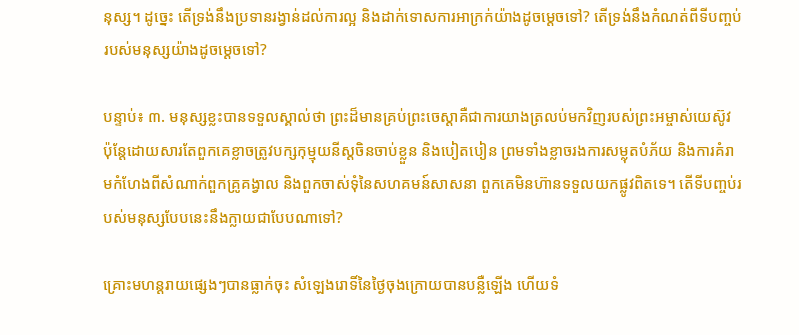នុស្ស។ ដូច្នេះ តើទ្រង់នឹងប្រទានរង្វាន់ដល់ការល្អ និងដាក់ទោសការអាក្រក់យ៉ាងដូចម្ដេចទៅ? តើទ្រង់នឹងកំណត់ពីទីបញ្ចប់របស់មនុស្សយ៉ាងដូចម្ដេចទៅ?

បន្ទាប់៖ ៣. មនុស្សខ្លះបានទទួលស្គាល់ថា ព្រះដ៏មានគ្រប់ព្រះចេស្ដាគឺជាការយាងត្រលប់មកវិញរបស់ព្រះអម្ចាស់យេស៊ូវ ប៉ុន្តែដោយសារតែពួកគេខ្លាចត្រូវបក្សកុម្មុយនីស្តចិនចាប់ខ្លួន និងបៀតបៀន ព្រមទាំងខ្លាចរងការសម្លុតបំភ័យ និងការគំរាមកំហែងពីសំណាក់ពួកគ្រូគង្វាល និងពួកចាស់ទុំនៃសហគមន៍សាសនា ពួកគេមិនហ៊ានទទួលយកផ្លូវពិតទេ។ តើទីបញ្ចប់របស់មនុស្សបែបនេះនឹងក្លាយជាបែបណាទៅ?

គ្រោះមហន្តរាយផ្សេងៗបានធ្លាក់ចុះ សំឡេងរោទិ៍នៃថ្ងៃចុងក្រោយបានបន្លឺឡើង ហើយទំ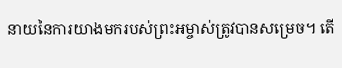នាយនៃការយាងមករបស់ព្រះអម្ចាស់ត្រូវបានសម្រេច។ តើ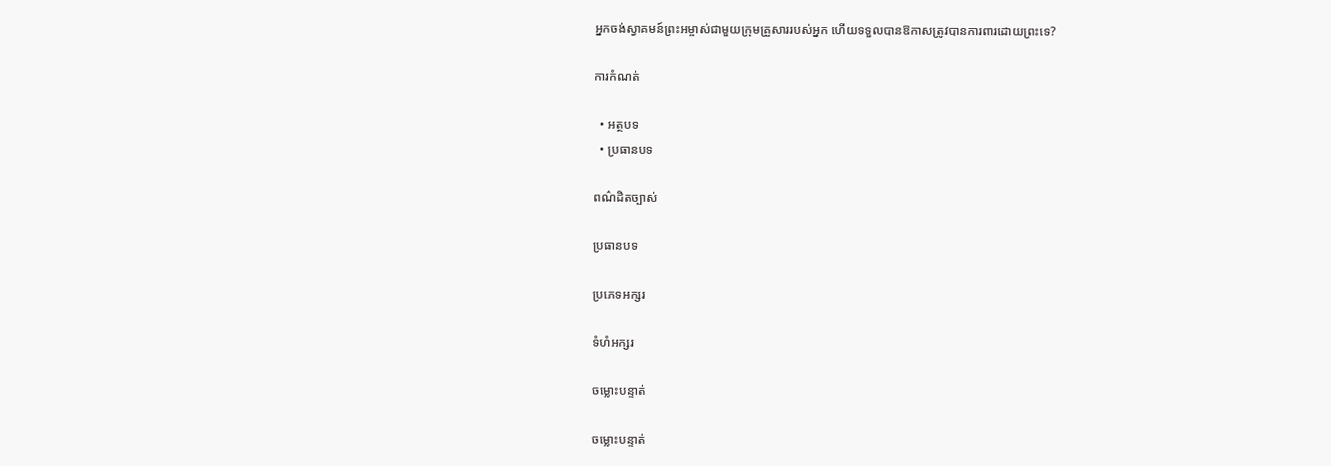អ្នកចង់ស្វាគមន៍ព្រះអម្ចាស់ជាមួយក្រុមគ្រួសាររបស់អ្នក ហើយទទួលបានឱកាសត្រូវបានការពារដោយព្រះទេ?

ការកំណត់

  • អត្ថបទ
  • ប្រធានបទ

ពណ៌ដិតច្បាស់

ប្រធានបទ

ប្រភេទអក្សរ

ទំហំអក្សរ

ចម្លោះបន្ទាត់

ចម្លោះបន្ទាត់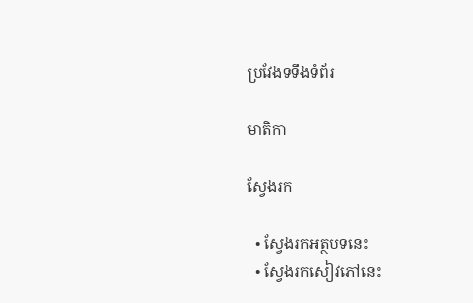ប្រវែងទទឹងទំព័រ

មាតិកា

ស្វែងរក

  • ស្វែងរកអត្ថបទនេះ
  • ស្វែងរកសៀវភៅនេះ